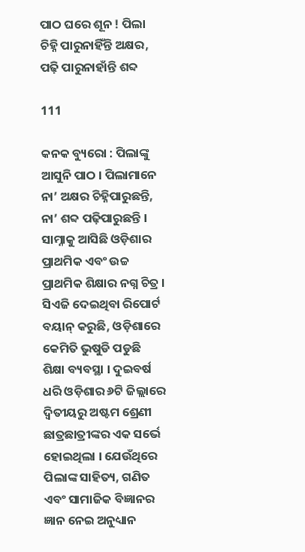ପାଠ ଘରେ ଶୂନ ! ପିଲା ଚିହ୍ନି ପାରୁନାହିଁନ୍ତି ଅକ୍ଷର, ପଢ଼ି ପାରୁନାହାଁନ୍ତି ଶବ୍ଦ

111

କନକ ବ୍ୟୁରୋ : ପିଲାଙ୍କୁ ଆସୁନି ପାଠ । ପିଲାମାନେ ନା’ ଅକ୍ଷର ଚିହ୍ନିପାରୁଛନ୍ତି, ନା’ ଶବ୍ଦ ପଢ଼ିପାରୁଛନ୍ତି । ସାମ୍ନାକୁ ଆସିଛି ଓଡ଼ିଶାର ପ୍ରାଥମିକ ଏବଂ ଉଚ୍ଚ ପ୍ରାଥମିକ ଶିକ୍ଷାର ନଗ୍ନ ଚିତ୍ର । ସିଏଜି ଦେଇଥିବା ରିପୋର୍ଟ ବୟାନ୍ କରୁଛି, ଓଡ଼ିଶାରେ କେମିତି ଭୁଷୁଡି ପଡୁଛି ଶିକ୍ଷା ବ୍ୟବସ୍ଥା । ଦୁଇବର୍ଷ ଧରି ଓଡ଼ିଶାର ୬ଟି ଜିଲ୍ଲାରେ ଦ୍ୱିତୀୟରୁ ଅଷ୍ଟମ ଶ୍ରେଣୀ ଛାତ୍ରଛାତ୍ରୀଙ୍କର ଏକ ସର୍ଭେ ହୋଇଥିଲା । ଯେଉଁଥିରେ ପିଲାଙ୍କ ସାହିତ୍ୟ, ଗଣିତ ଏବଂ ସାମାଜିକ ବିଜ୍ଞାନର ଜ୍ଞାନ ନେଇ ଅନୁଧ୍ୟାନ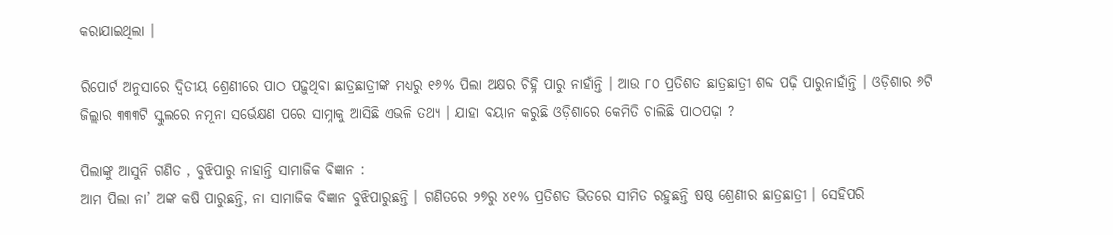କରାଯାଇଥିଲା ।

ରିପୋର୍ଟ ଅନୁସାରେ ଦ୍ୱିତୀୟ ଶ୍ରେଣୀରେ ପାଠ ପଢ଼ୁଥିବା ଛାତ୍ରଛାତ୍ରୀଙ୍କ ମଧ୍ୟରୁ ୧୬% ପିଲା ଅକ୍ଷର ଚିହ୍ନି ପାରୁ ନାହାଁନ୍ତି । ଆଉ ୮୦ ପ୍ରତିଶତ ଛାତ୍ରଛାତ୍ରୀ ଶବ୍ଦ ପଢ଼ି ପାରୁନାହାଁନ୍ତି । ଓଡ଼ିଶାର ୬ଟି ଜିଲ୍ଲାର ୩୩୩ଟି ସ୍କୁଲରେ ନମୂନା ସର୍ଭେକ୍ଷଣ ପରେ ସାମ୍ନାକୁ ଆସିଛି ଏଭଳି ତଥ୍ୟ । ଯାହା ବୟାନ କରୁଛି ଓଡ଼ିଶାରେ କେମିତି ଚାଲିଛି ପାଠପଢ଼ା ?

ପିଲାଙ୍କୁ ଆସୁନି ଗଣିତ , ବୁଝିପାରୁ ନାହାନ୍ତି ସାମାଜିକ ବିଜ୍ଞାନ :
ଆମ ପିଲା ନା’ ଅଙ୍କ କଷି ପାରୁଛନ୍ତି, ନା ସାମାଜିକ ବିଜ୍ଞାନ ବୁଝିପାରୁଛନ୍ତି । ଗଣିତରେ ୨୭ରୁ ୪୧% ପ୍ରତିଶତ ଭିତରେ ସୀମିତ ରହୁଛନ୍ତି ଷଷ୍ଠ ଶ୍ରେଣୀର ଛାତ୍ରଛାତ୍ରୀ । ସେହିପରି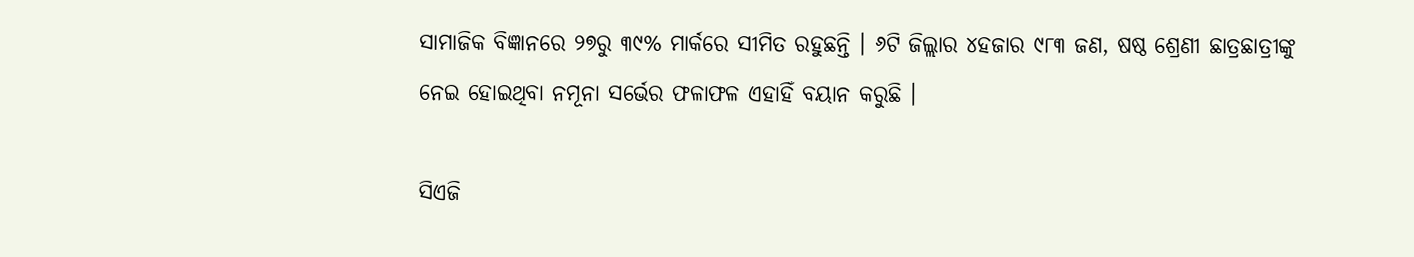ସାମାଜିକ ବିଜ୍ଞାନରେ ୨୭ରୁ ୩୯% ମାର୍କରେ ସୀମିତ ରହୁଛନ୍ତି । ୬ଟି ଜିଲ୍ଲାର ୪ହଜାର ୯୮୩ ଜଣ, ଷଷ୍ଠ ଶ୍ରେଣୀ ଛାତ୍ରଛାତ୍ରୀଙ୍କୁ ନେଇ ହୋଇଥିବା ନମୂନା ସର୍ଭେର ଫଳାଫଳ ଏହାହିଁ ବୟାନ କରୁଛି ।

ସିଏଜି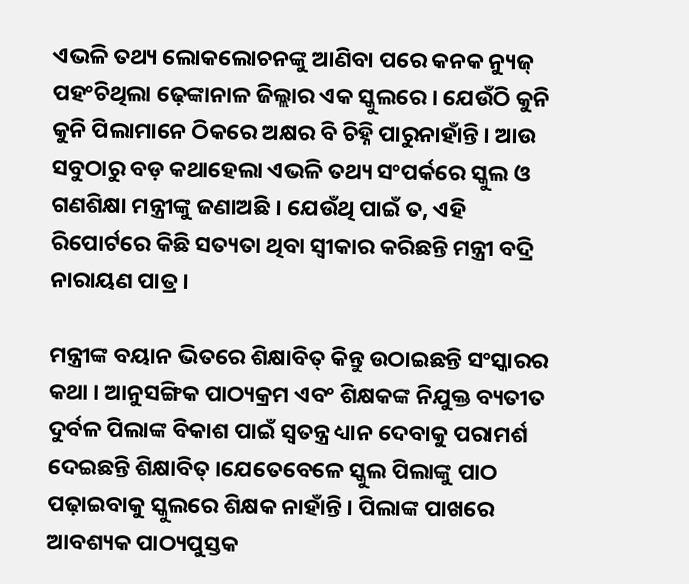ଏଭଳି ତଥ୍ୟ ଲୋକଲୋଚନଙ୍କୁ ଆଣିବା ପରେ କନକ ନ୍ୟୁଜ୍ ପହଂଚିଥିଲା ଢ଼େଙ୍କାନାଳ ଜିଲ୍ଲାର ଏକ ସ୍କୁଲରେ । ଯେଉଁଠି କୁନି କୁନି ପିଲାମାନେ ଠିକରେ ଅକ୍ଷର ବି ଚିହ୍ନି ପାରୁନାହାଁନ୍ତି । ଆଉ ସବୁଠାରୁ ବଡ଼ କଥାହେଲା ଏଭଳି ତଥ୍ୟ ସଂପର୍କରେ ସ୍କୁଲ ଓ ଗଣଶିକ୍ଷା ମନ୍ତ୍ରୀଙ୍କୁ ଜଣାଅଛି । ଯେଉଁଥି ପାଇଁ ତ, ଏହି ରିପୋର୍ଟରେ କିଛି ସତ୍ୟତା ଥିବା ସ୍ୱୀକାର କରିଛନ୍ତି ମନ୍ତ୍ରୀ ବଦ୍ରି ନାରାୟଣ ପାତ୍ର ।

ମନ୍ତ୍ରୀଙ୍କ ବୟାନ ଭିତରେ ଶିକ୍ଷାବିତ୍ କିନ୍ତୁ ଉଠାଇଛନ୍ତି ସଂସ୍କାରର କଥା । ଆନୁସଙ୍ଗିକ ପାଠ୍ୟକ୍ରମ ଏବଂ ଶିକ୍ଷକଙ୍କ ନିଯୁକ୍ତ ବ୍ୟତୀତ ଦୁର୍ବଳ ପିଲାଙ୍କ ବିକାଶ ପାଇଁ ସ୍ୱତନ୍ତ୍ର ଧ୍ୟାନ ଦେବାକୁ ପରାମର୍ଶ ଦେଇଛନ୍ତି ଶିକ୍ଷାବିତ୍ ।ଯେତେବେଳେ ସ୍କୁଲ ପିଲାଙ୍କୁ ପାଠ ପଢ଼ାଇବାକୁ ସ୍କୁଲରେ ଶିକ୍ଷକ ନାହାଁନ୍ତି । ପିଲାଙ୍କ ପାଖରେ ଆବଶ୍ୟକ ପାଠ୍ୟପୁସ୍ତକ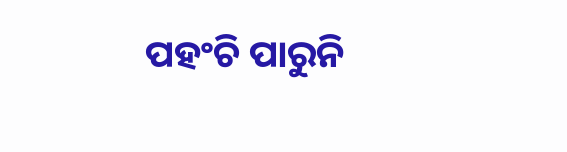ପହଂଚି ପାରୁନି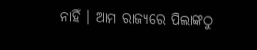ନାହିଁ । ଆମ ରାଜ୍ୟରେ ପିଲାଙ୍କଠୁ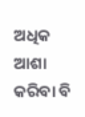ଅଧିକ ଆଶା କରିବା ବି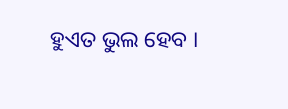ହୁଏତ ଭୁଲ ହେବ ।